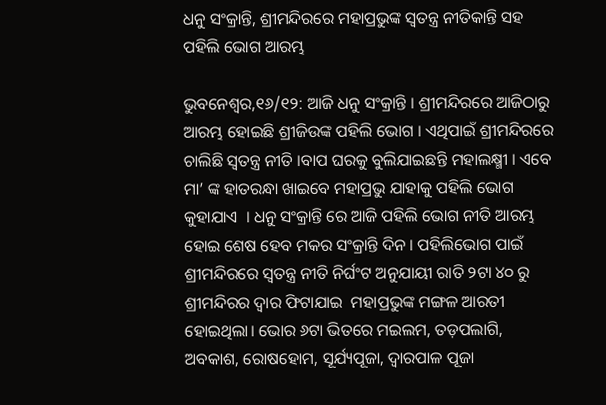ଧନୁ ସଂକ୍ରାନ୍ତି, ଶ୍ରୀମନ୍ଦିରରେ ମହାପ୍ରଭୁଙ୍କ ସ୍ୱତନ୍ତ୍ର ନୀତିକାନ୍ତି ସହ ପହିଲି ଭୋଗ ଆରମ୍ଭ

ଭୁବନେଶ୍ୱର,୧୬/୧୨: ଆଜି ଧନୁ ସଂକ୍ରାନ୍ତି । ଶ୍ରୀମନ୍ଦିରରେ ଆଜିଠାରୁ ଆରମ୍ଭ ହୋଇଛି ଶ୍ରୀଜିଉଙ୍କ ପହିଲି ଭୋଗ । ଏଥିପାଇଁ ଶ୍ରୀମନ୍ଦିରରେ ଚାଲିଛି ସ୍ୱତନ୍ତ୍ର ନୀତି ।ବାପ ଘରକୁ ବୁଲିଯାଇଛନ୍ତି ମହାଲକ୍ଷ୍ମୀ । ଏବେ ମା’ ଙ୍କ ହାତରନ୍ଧା ଖାଇବେ ମହାପ୍ରଭୁ ଯାହାକୁ ପହିଲି ଭୋଗ କୁହାଯାଏ  । ଧନୁ ସଂକ୍ରାନ୍ତି ରେ ଆଜି ପହିଲି ଭୋଗ ନୀତି ଆରମ୍ଭ ହୋଇ ଶେଷ ହେବ ମକର ସଂକ୍ରାନ୍ତି ଦିନ । ପହିଲିଭୋଗ ପାଇଁ ଶ୍ରୀମନ୍ଦିରରେ ସ୍ୱତନ୍ତ୍ର ନୀତି ନିର୍ଘଂଟ ଅନୁଯାୟୀ ରାତି ୨ଟା ୪୦ ରୁ ଶ୍ରୀମନ୍ଦିରର ଦ୍ୱାର ଫିଟାଯାଇ  ମହାପ୍ରଭୁଙ୍କ ମଙ୍ଗଳ ଆରତୀ ହୋଇଥିଲା। ଭୋର ୬ଟା ଭିତରେ ମଇଲମ, ତଡ଼ପଲାଗି, ଅବକାଶ, ରୋଷହୋମ, ସୂର୍ଯ୍ୟପୂଜା, ଦ୍ୱାରପାଳ ପୂଜା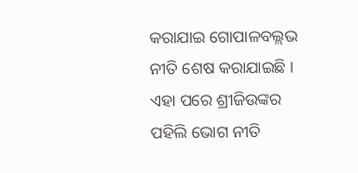କରାଯାଇ ଗୋପାଳବଲ୍ଲଭ ନୀତି ଶେଷ କରାଯାଇଛି । ଏହା ପରେ ଶ୍ରୀଜିଉଙ୍କର ପହିଲି ଭୋଗ ନୀତି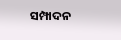ସମ୍ପାଦନ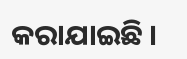କରାଯାଇଛି ।